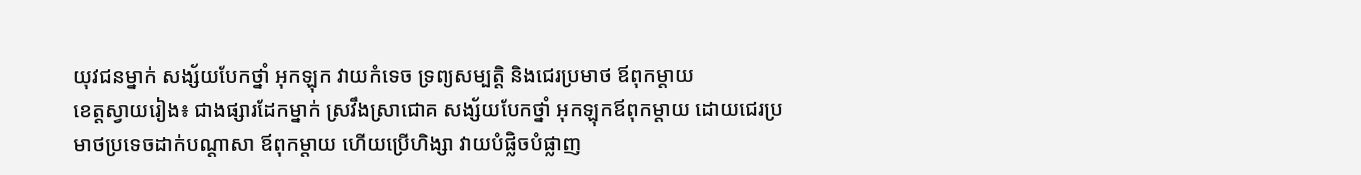យុវជនម្នាក់ សង្ស័យបែកថ្នាំ អុកឡុក វាយកំទេច ទ្រព្យសម្បត្តិ និងជេរប្រមាថ ឪពុកម្តាយ
ខេត្តស្វាយរៀង៖ ជាងផ្សារដែកម្នាក់ ស្រវឹងស្រាជោគ សង្ស័យបែកថ្នាំ អុកឡុកឪពុកម្តាយ ដោយជេរប្រមាថប្រទេចដាក់បណ្តាសា ឪពុកម្តាយ ហើយប្រើហិង្សា វាយបំផ្លិចបំផ្លាញ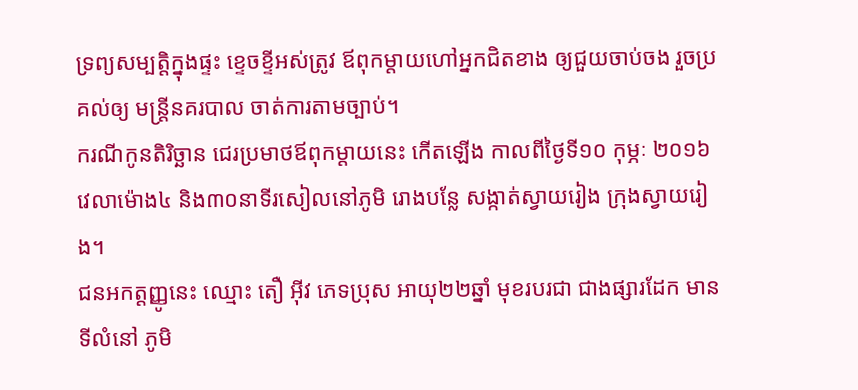ទ្រព្យសម្បត្តិក្នុងផ្ទះ ខ្ទេចខ្ទីអស់ត្រូវ ឪពុកម្តាយហៅអ្នកជិតខាង ឲ្យជួយចាប់ចង រួចប្រគល់ឲ្យ មន្ត្រីនគរបាល ចាត់ការតាមច្បាប់។
ករណីកូនតិរិច្ឆាន ជេរប្រមាថឪពុកម្តាយនេះ កើតឡើង កាលពីថ្ងៃទី១០ កុម្ភៈ ២០១៦ វេលាម៉ោង៤ និង៣០នាទីរសៀលនៅភូមិ រោងបន្លែ សង្កាត់ស្វាយរៀង ក្រុងស្វាយរៀង។
ជនអកត្តញ្ញូនេះ ឈ្មោះ តឿ អ៊ីវ ភេទប្រុស អាយុ២២ឆ្នាំ មុខរបរជា ជាងផ្សារដែក មានទីលំនៅ ភូមិ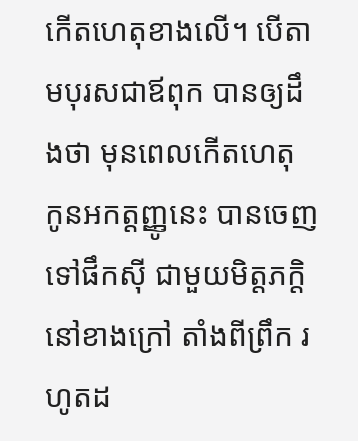កើតហេតុខាងលើ។ បើតាមបុរសជាឪពុក បានឲ្យដឹងថា មុនពេលកើតហេតុ កូនអកត្តញ្ញូនេះ បានចេញទៅផឹកស៊ី ជាមួយមិត្តភក្តិ នៅខាងក្រៅ តាំងពីព្រឹក រហូតដ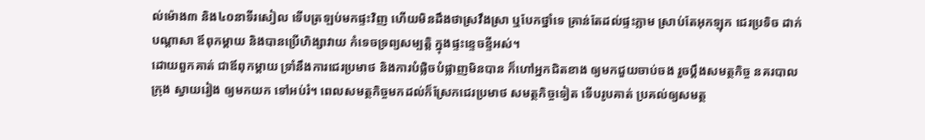ល់ម៉ោង៣ និង៤០នាទីរសៀល ទើបត្រឡប់មកផ្ទះវិញ ហើយមិនដឹងថាស្រវឹងស្រា ឬបែកថ្នាំទេ គ្រាន់តែដល់ផ្ទះភ្លាម ស្រាប់តែអុកឡុក ជេរប្រទិច ដាក់បណ្តាសា ឪពុកម្តាយ និងបានប្រើហិង្សាវាយ កំទេចទ្រព្យសម្បត្តិ ក្នុងផ្ទះខ្ទេចខ្ទីអស់។
ដោយពួកគាត់ ជាឪពុកម្តាយ ទ្រាំនឹងការជេរប្រមាថ និងការបំផ្លិចបំផ្លាញមិនបាន ក៏ហៅអ្នកជិតខាង ឲ្យមកជួយចាប់ចង រួចប្តឹងសមត្ថកិច្ច នគរបាលក្រុង ស្វាយរៀង ឲ្យមកយក ទៅអប់រំ។ ពេលសមត្ថកិច្ចមកដល់ក៏ស្រែកជេរប្រមាថ សមត្ថកិច្ចទៀត ទើបរូបគាត់ ប្រគល់ឲ្យសមត្ថ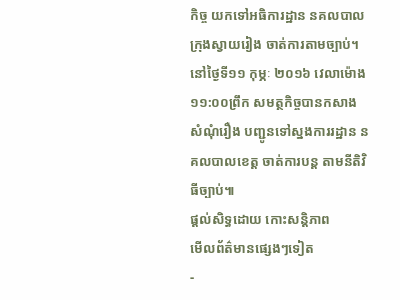កិច្ច យកទៅអធិការដ្ឋាន នគលបាល ក្រុងស្វាយរៀង ចាត់ការតាមច្បាប់។
នៅថ្ងៃទី១១ កុម្ភៈ ២០១៦ វេលាម៉ោង១១:០០ព្រឹក សមត្ថកិច្ចបានកសាង សំណុំរឿង បញ្ជូនទៅស្នងការរដ្ឋាន នគលបាលខេត្ត ចាត់ការបន្ត តាមនីតិវិធីច្បាប់៕
ផ្តល់សិទ្ធដោយ កោះសន្តិភាព
មើលព័ត៌មានផ្សេងៗទៀត
-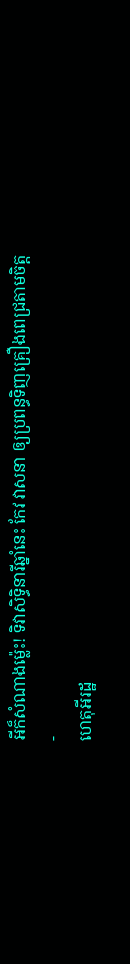អីក៏សំណាងម្ល៉េះ! ទិវាសិទ្ធិនារីឆ្នាំនេះ កែវ វាសនា ឲ្យប្រពន្ធទិញគ្រឿងពេជ្រតាមចិត្ត
-
ហេតុអីរដ្ឋ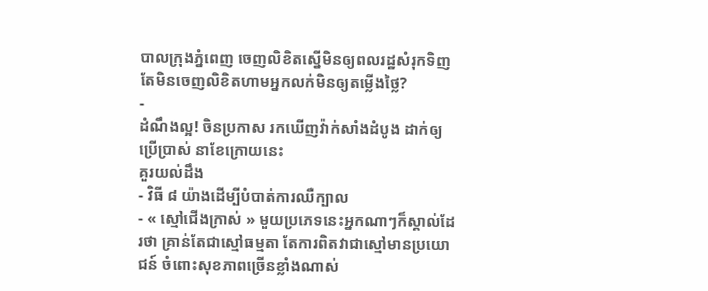បាលក្រុងភ្នំពេញ ចេញលិខិតស្នើមិនឲ្យពលរដ្ឋសំរុកទិញ តែមិនចេញលិខិតហាមអ្នកលក់មិនឲ្យតម្លើងថ្លៃ?
-
ដំណឹងល្អ! ចិនប្រកាស រកឃើញវ៉ាក់សាំងដំបូង ដាក់ឲ្យប្រើប្រាស់ នាខែក្រោយនេះ
គួរយល់ដឹង
- វិធី ៨ យ៉ាងដើម្បីបំបាត់ការឈឺក្បាល
- « ស្មៅជើងក្រាស់ » មួយប្រភេទនេះអ្នកណាៗក៏ស្គាល់ដែរថា គ្រាន់តែជាស្មៅធម្មតា តែការពិតវាជាស្មៅមានប្រយោជន៍ ចំពោះសុខភាពច្រើនខ្លាំងណាស់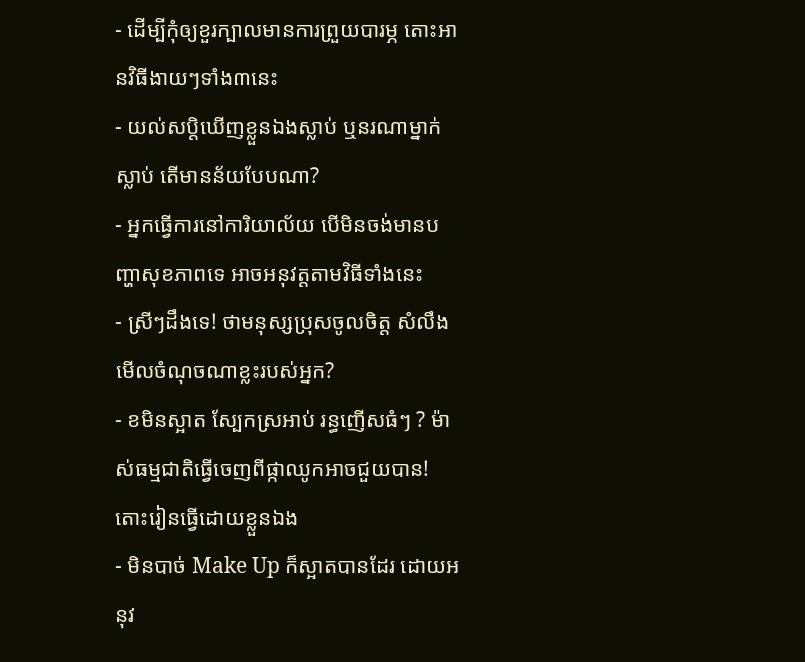- ដើម្បីកុំឲ្យខួរក្បាលមានការព្រួយបារម្ភ តោះអានវិធីងាយៗទាំង៣នេះ
- យល់សប្តិឃើញខ្លួនឯងស្លាប់ ឬនរណាម្នាក់ស្លាប់ តើមានន័យបែបណា?
- អ្នកធ្វើការនៅការិយាល័យ បើមិនចង់មានបញ្ហាសុខភាពទេ អាចអនុវត្តតាមវិធីទាំងនេះ
- ស្រីៗដឹងទេ! ថាមនុស្សប្រុសចូលចិត្ត សំលឹងមើលចំណុចណាខ្លះរបស់អ្នក?
- ខមិនស្អាត ស្បែកស្រអាប់ រន្ធញើសធំៗ ? ម៉ាស់ធម្មជាតិធ្វើចេញពីផ្កាឈូកអាចជួយបាន! តោះរៀនធ្វើដោយខ្លួនឯង
- មិនបាច់ Make Up ក៏ស្អាតបានដែរ ដោយអនុវ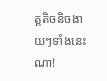ត្តតិចនិចងាយៗទាំងនេះណា!